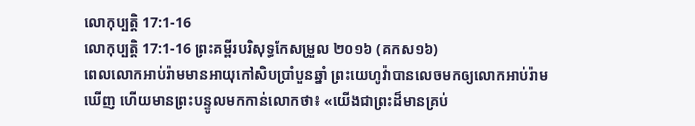លោកុប្បត្តិ 17:1-16
លោកុប្បត្តិ 17:1-16 ព្រះគម្ពីរបរិសុទ្ធកែសម្រួល ២០១៦ (គកស១៦)
ពេលលោកអាប់រ៉ាមមានអាយុកៅសិបប្រាំបួនឆ្នាំ ព្រះយេហូវ៉ាបានលេចមកឲ្យលោកអាប់រ៉ាមឃើញ ហើយមានព្រះបន្ទូលមកកាន់លោកថា៖ «យើងជាព្រះដ៏មានគ្រប់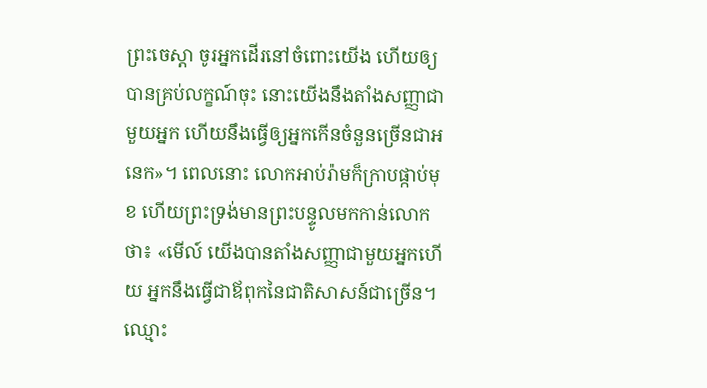ព្រះចេស្តា ចូរអ្នកដើរនៅចំពោះយើង ហើយឲ្យបានគ្រប់លក្ខណ៍ចុះ នោះយើងនឹងតាំងសញ្ញាជាមួយអ្នក ហើយនឹងធ្វើឲ្យអ្នកកើនចំនួនច្រើនជាអនេក»។ ពេលនោះ លោកអាប់រ៉ាមក៏ក្រាបផ្កាប់មុខ ហើយព្រះទ្រង់មានព្រះបន្ទូលមកកាន់លោកថា៖ «មើល៍ យើងបានតាំងសញ្ញាជាមួយអ្នកហើយ អ្នកនឹងធ្វើជាឪពុកនៃជាតិសាសន៍ជាច្រើន។ ឈ្មោះ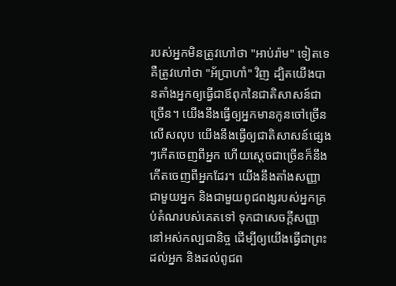របស់អ្នកមិនត្រូវហៅថា "អាប់រ៉ាម" ទៀតទេ គឺត្រូវហៅថា "អ័ប្រាហាំ" វិញ ដ្បិតយើងបានតាំងអ្នកឲ្យធ្វើជាឪពុកនៃជាតិសាសន៍ជាច្រើន។ យើងនឹងធ្វើឲ្យអ្នកមានកូនចៅច្រើនលើសលុប យើងនឹងធ្វើឲ្យជាតិសាសន៍ផ្សេងៗកើតចេញពីអ្នក ហើយស្តេចជាច្រើនក៏នឹងកើតចេញពីអ្នកដែរ។ យើងនឹងតាំងសញ្ញាជាមួយអ្នក និងជាមួយពូជពង្សរបស់អ្នកគ្រប់តំណរបស់គេតទៅ ទុកជាសេចក្ដីសញ្ញានៅអស់កល្បជានិច្ច ដើម្បីឲ្យយើងធ្វើជាព្រះដល់អ្នក និងដល់ពូជព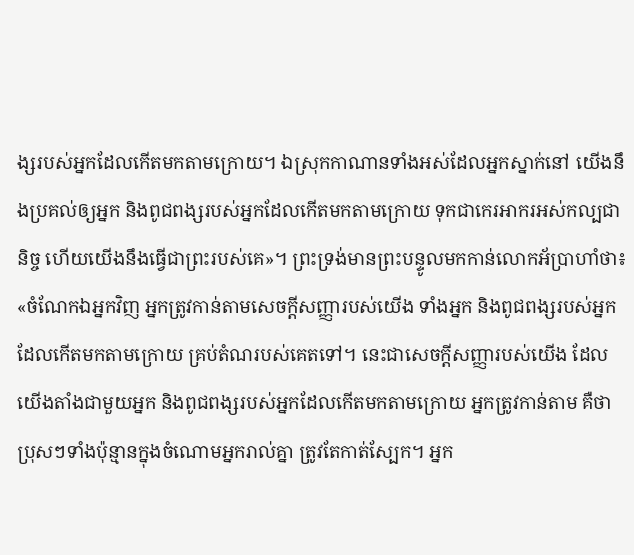ង្សរបស់អ្នកដែលកើតមកតាមក្រោយ។ ឯស្រុកកាណានទាំងអស់ដែលអ្នកស្នាក់នៅ យើងនឹងប្រគល់ឲ្យអ្នក និងពូជពង្សរបស់អ្នកដែលកើតមកតាមក្រោយ ទុកជាកេរអាករអស់កល្បជានិច្ច ហើយយើងនឹងធ្វើជាព្រះរបស់គេ»។ ព្រះទ្រង់មានព្រះបន្ទូលមកកាន់លោកអ័ប្រាហាំថា៖ «ចំណែកឯអ្នកវិញ អ្នកត្រូវកាន់តាមសេចក្ដីសញ្ញារបស់យើង ទាំងអ្នក និងពូជពង្សរបស់អ្នកដែលកើតមកតាមក្រោយ គ្រប់តំណរបស់គេតទៅ។ នេះជាសេចក្ដីសញ្ញារបស់យើង ដែលយើងតាំងជាមួយអ្នក និងពូជពង្សរបស់អ្នកដែលកើតមកតាមក្រោយ អ្នកត្រូវកាន់តាម គឺថា ប្រុសៗទាំងប៉ុន្មានក្នុងចំណោមអ្នករាល់គ្នា ត្រូវតែកាត់ស្បែក។ អ្នក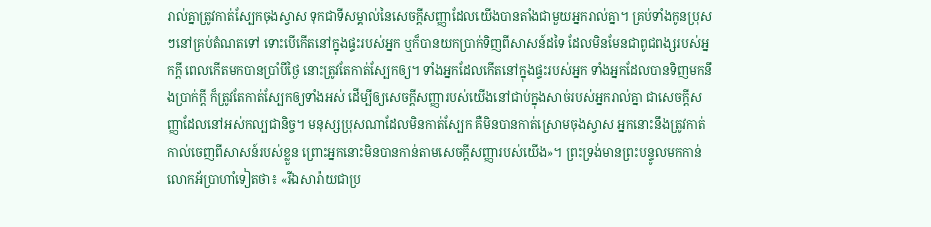រាល់គ្នាត្រូវកាត់ស្បែកចុងស្វាស ទុកជាទីសម្គាល់នៃសេចក្ដីសញ្ញាដែលយើងបានតាំងជាមួយអ្នករាល់គ្នា។ គ្រប់ទាំងកូនប្រុសៗនៅគ្រប់តំណតទៅ ទោះបើកើតនៅក្នុងផ្ទះរបស់អ្នក ឬក៏បានយកប្រាក់ទិញពីសាសន៍ដទៃ ដែលមិនមែនជាពូជពង្សរបស់អ្នកក្តី ពេលកើតមកបានប្រាំបីថ្ងៃ នោះត្រូវតែកាត់ស្បែកឲ្យ។ ទាំងអ្នកដែលកើតនៅក្នុងផ្ទះរបស់អ្នក ទាំងអ្នកដែលបានទិញមកនឹងប្រាក់ក្តី ក៏ត្រូវតែកាត់ស្បែកឲ្យទាំងអស់ ដើម្បីឲ្យសេចក្ដីសញ្ញារបស់យើងនៅជាប់ក្នុងសាច់របស់អ្នករាល់គ្នា ជាសេចក្ដីសញ្ញាដែលនៅអស់កល្បជានិច្ច។ មនុស្សប្រុសណាដែលមិនកាត់ស្បែក គឺមិនបានកាត់ស្រោមចុងស្វាស អ្នកនោះនឹងត្រូវកាត់កាល់ចេញពីសាសន៍របស់ខ្លួន ព្រោះអ្នកនោះមិនបានកាន់តាមសេចក្ដីសញ្ញារបស់យើង»។ ព្រះទ្រង់មានព្រះបន្ទូលមកកាន់លោកអ័ប្រាហាំទៀតថា៖ «រីឯសារ៉ាយជាប្រ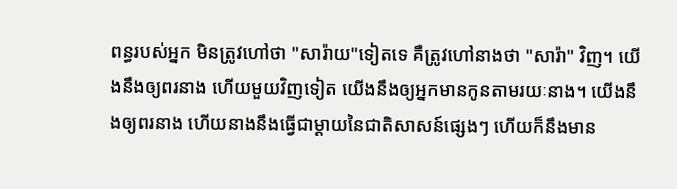ពន្ធរបស់អ្នក មិនត្រូវហៅថា "សារ៉ាយ"ទៀតទេ គឺត្រូវហៅនាងថា "សារ៉ា" វិញ។ យើងនឹងឲ្យពរនាង ហើយមួយវិញទៀត យើងនឹងឲ្យអ្នកមានកូនតាមរយៈនាង។ យើងនឹងឲ្យពរនាង ហើយនាងនឹងធ្វើជាម្តាយនៃជាតិសាសន៍ផ្សេងៗ ហើយក៏នឹងមាន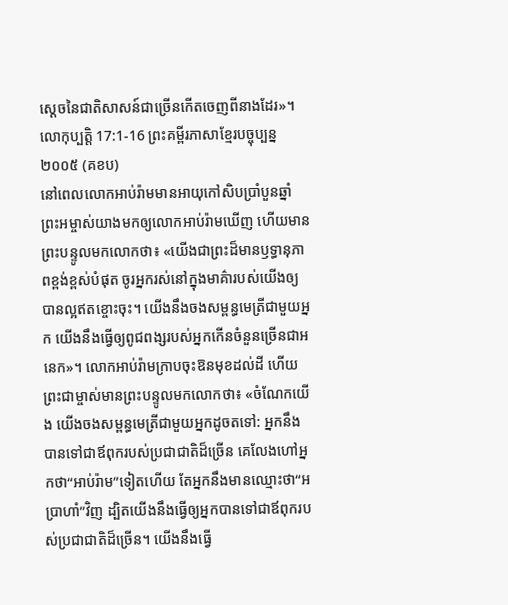ស្តេចនៃជាតិសាសន៍ជាច្រើនកើតចេញពីនាងដែរ»។
លោកុប្បត្តិ 17:1-16 ព្រះគម្ពីរភាសាខ្មែរបច្ចុប្បន្ន ២០០៥ (គខប)
នៅពេលលោកអាប់រ៉ាមមានអាយុកៅសិបប្រាំបួនឆ្នាំ ព្រះអម្ចាស់យាងមកឲ្យលោកអាប់រ៉ាមឃើញ ហើយមានព្រះបន្ទូលមកលោកថា៖ «យើងជាព្រះដ៏មានឫទ្ធានុភាពខ្ពង់ខ្ពស់បំផុត ចូរអ្នករស់នៅក្នុងមាគ៌ារបស់យើងឲ្យបានល្អឥតខ្ចោះចុះ។ យើងនឹងចងសម្ពន្ធមេត្រីជាមួយអ្នក យើងនឹងធ្វើឲ្យពូជពង្សរបស់អ្នកកើនចំនួនច្រើនជាអនេក»។ លោកអាប់រ៉ាមក្រាបចុះឱនមុខដល់ដី ហើយព្រះជាម្ចាស់មានព្រះបន្ទូលមកលោកថា៖ «ចំណែកយើង យើងចងសម្ពន្ធមេត្រីជាមួយអ្នកដូចតទៅ: អ្នកនឹងបានទៅជាឪពុករបស់ប្រជាជាតិដ៏ច្រើន គេលែងហៅអ្នកថា“អាប់រ៉ាម”ទៀតហើយ តែអ្នកនឹងមានឈ្មោះថា“អប្រាហាំ”វិញ ដ្បិតយើងនឹងធ្វើឲ្យអ្នកបានទៅជាឪពុករបស់ប្រជាជាតិដ៏ច្រើន។ យើងនឹងធ្វើ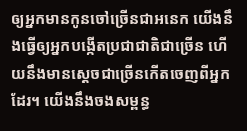ឲ្យអ្នកមានកូនចៅច្រើនជាអនេក យើងនឹងធ្វើឲ្យអ្នកបង្កើតប្រជាជាតិជាច្រើន ហើយនឹងមានស្ដេចជាច្រើនកើតចេញពីអ្នកដែរ។ យើងនឹងចងសម្ពន្ធ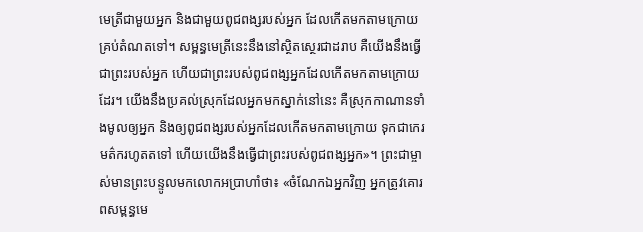មេត្រីជាមួយអ្នក និងជាមួយពូជពង្សរបស់អ្នក ដែលកើតមកតាមក្រោយគ្រប់តំណតទៅ។ សម្ពន្ធមេត្រីនេះនឹងនៅស្ថិតស្ថេរជាដរាប គឺយើងនឹងធ្វើជាព្រះរបស់អ្នក ហើយជាព្រះរបស់ពូជពង្សអ្នកដែលកើតមកតាមក្រោយដែរ។ យើងនឹងប្រគល់ស្រុកដែលអ្នកមកស្នាក់នៅនេះ គឺស្រុកកាណានទាំងមូលឲ្យអ្នក និងឲ្យពូជពង្សរបស់អ្នកដែលកើតមកតាមក្រោយ ទុកជាកេរមត៌ករហូតតទៅ ហើយយើងនឹងធ្វើជាព្រះរបស់ពូជពង្សអ្នក»។ ព្រះជាម្ចាស់មានព្រះបន្ទូលមកលោកអប្រាហាំថា៖ «ចំណែកឯអ្នកវិញ អ្នកត្រូវគោរពសម្ពន្ធមេ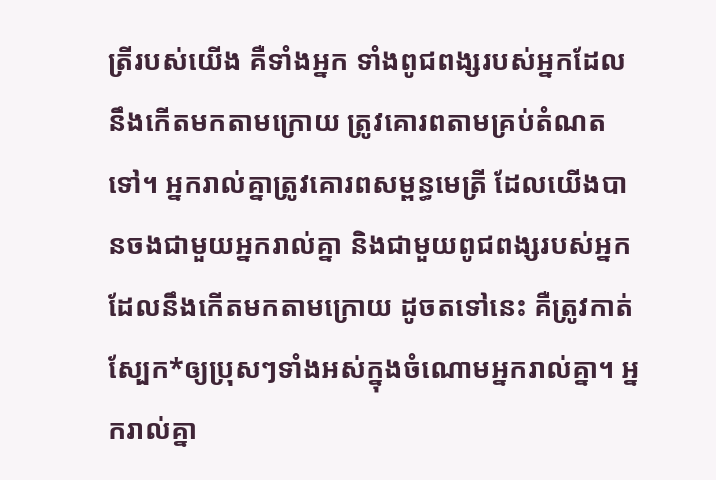ត្រីរបស់យើង គឺទាំងអ្នក ទាំងពូជពង្សរបស់អ្នកដែលនឹងកើតមកតាមក្រោយ ត្រូវគោរពតាមគ្រប់តំណតទៅ។ អ្នករាល់គ្នាត្រូវគោរពសម្ពន្ធមេត្រី ដែលយើងបានចងជាមួយអ្នករាល់គ្នា និងជាមួយពូជពង្សរបស់អ្នកដែលនឹងកើតមកតាមក្រោយ ដូចតទៅនេះ គឺត្រូវកាត់ស្បែក*ឲ្យប្រុសៗទាំងអស់ក្នុងចំណោមអ្នករាល់គ្នា។ អ្នករាល់គ្នា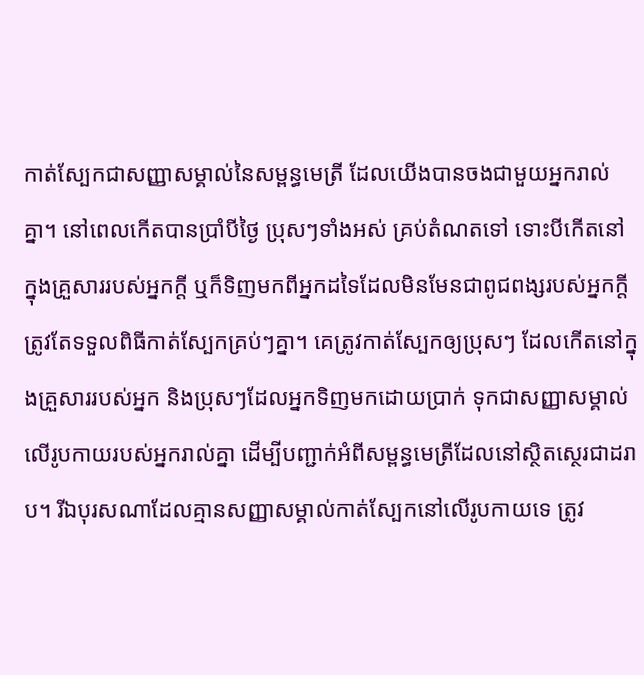កាត់ស្បែកជាសញ្ញាសម្គាល់នៃសម្ពន្ធមេត្រី ដែលយើងបានចងជាមួយអ្នករាល់គ្នា។ នៅពេលកើតបានប្រាំបីថ្ងៃ ប្រុសៗទាំងអស់ គ្រប់តំណតទៅ ទោះបីកើតនៅក្នុងគ្រួសាររបស់អ្នកក្ដី ឬក៏ទិញមកពីអ្នកដទៃដែលមិនមែនជាពូជពង្សរបស់អ្នកក្ដី ត្រូវតែទទួលពិធីកាត់ស្បែកគ្រប់ៗគ្នា។ គេត្រូវកាត់ស្បែកឲ្យប្រុសៗ ដែលកើតនៅក្នុងគ្រួសាររបស់អ្នក និងប្រុសៗដែលអ្នកទិញមកដោយប្រាក់ ទុកជាសញ្ញាសម្គាល់លើរូបកាយរបស់អ្នករាល់គ្នា ដើម្បីបញ្ជាក់អំពីសម្ពន្ធមេត្រីដែលនៅស្ថិតស្ថេរជាដរាប។ រីឯបុរសណាដែលគ្មានសញ្ញាសម្គាល់កាត់ស្បែកនៅលើរូបកាយទេ ត្រូវ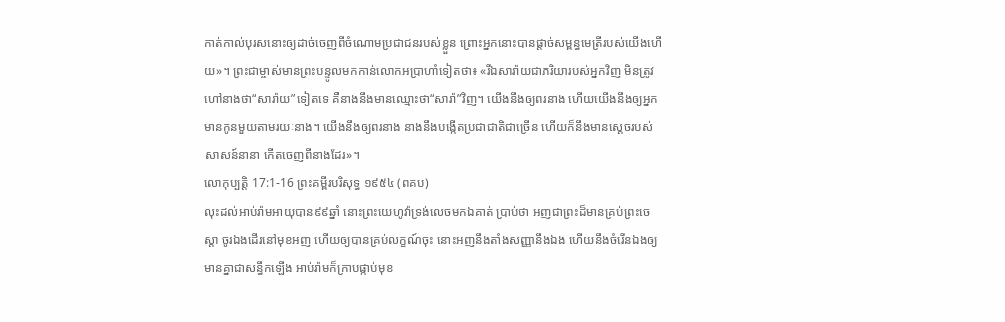កាត់កាល់បុរសនោះឲ្យដាច់ចេញពីចំណោមប្រជាជនរបស់ខ្លួន ព្រោះអ្នកនោះបានផ្ដាច់សម្ពន្ធមេត្រីរបស់យើងហើយ»។ ព្រះជាម្ចាស់មានព្រះបន្ទូលមកកាន់លោកអប្រាហាំទៀតថា៖ «រីឯសារ៉ាយជាភរិយារបស់អ្នកវិញ មិនត្រូវហៅនាងថា“សារ៉ាយ”ទៀតទេ គឺនាងនឹងមានឈ្មោះថា“សារ៉ា”វិញ។ យើងនឹងឲ្យពរនាង ហើយយើងនឹងឲ្យអ្នកមានកូនមួយតាមរយៈនាង។ យើងនឹងឲ្យពរនាង នាងនឹងបង្កើតប្រជាជាតិជាច្រើន ហើយក៏នឹងមានស្ដេចរបស់សាសន៍នានា កើតចេញពីនាងដែរ»។
លោកុប្បត្តិ 17:1-16 ព្រះគម្ពីរបរិសុទ្ធ ១៩៥៤ (ពគប)
លុះដល់អាប់រ៉ាមអាយុបាន៩៩ឆ្នាំ នោះព្រះយេហូវ៉ាទ្រង់លេចមកឯគាត់ ប្រាប់ថា អញជាព្រះដ៏មានគ្រប់ព្រះចេស្តា ចូរឯងដើរនៅមុខអញ ហើយឲ្យបានគ្រប់លក្ខណ៍ចុះ នោះអញនឹងតាំងសញ្ញានឹងឯង ហើយនឹងចំរើនឯងឲ្យមានគ្នាជាសន្ធឹកឡើង អាប់រ៉ាមក៏ក្រាបផ្កាប់មុខ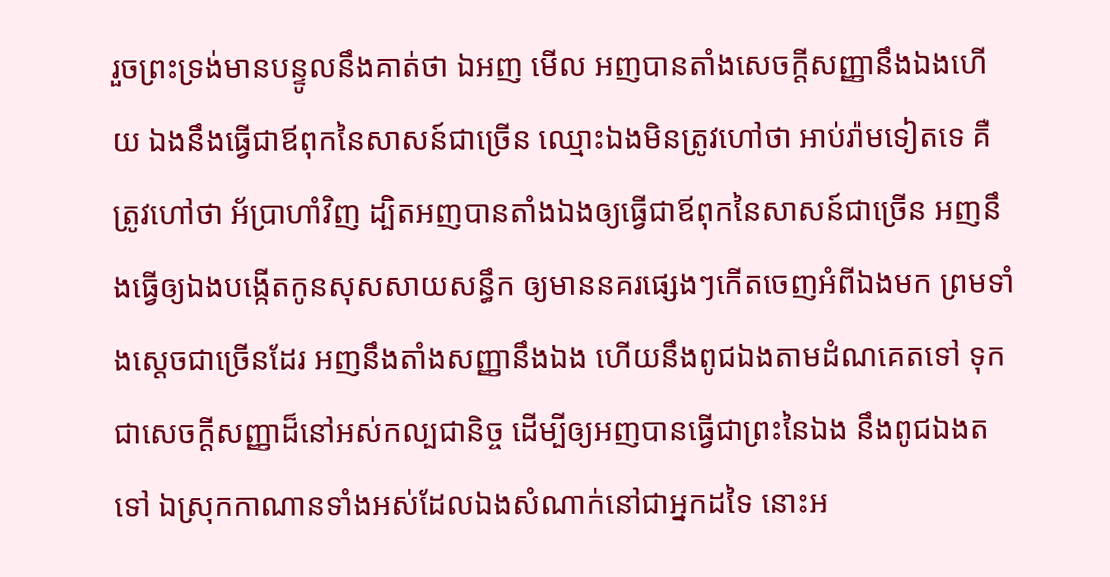រួចព្រះទ្រង់មានបន្ទូលនឹងគាត់ថា ឯអញ មើល អញបានតាំងសេចក្ដីសញ្ញានឹងឯងហើយ ឯងនឹងធ្វើជាឪពុកនៃសាសន៍ជាច្រើន ឈ្មោះឯងមិនត្រូវហៅថា អាប់រ៉ាមទៀតទេ គឺត្រូវហៅថា អ័ប្រាហាំវិញ ដ្បិតអញបានតាំងឯងឲ្យធ្វើជាឪពុកនៃសាសន៍ជាច្រើន អញនឹងធ្វើឲ្យឯងបង្កើតកូនសុសសាយសន្ធឹក ឲ្យមាននគរផ្សេងៗកើតចេញអំពីឯងមក ព្រមទាំងស្តេចជាច្រើនដែរ អញនឹងតាំងសញ្ញានឹងឯង ហើយនឹងពូជឯងតាមដំណគេតទៅ ទុកជាសេចក្ដីសញ្ញាដ៏នៅអស់កល្បជានិច្ច ដើម្បីឲ្យអញបានធ្វើជាព្រះនៃឯង នឹងពូជឯងតទៅ ឯស្រុកកាណានទាំងអស់ដែលឯងសំណាក់នៅជាអ្នកដទៃ នោះអ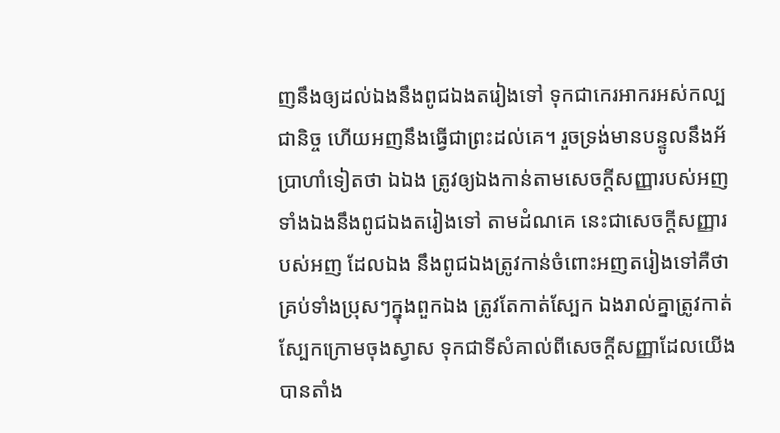ញនឹងឲ្យដល់ឯងនឹងពូជឯងតរៀងទៅ ទុកជាកេរអាករអស់កល្បជានិច្ច ហើយអញនឹងធ្វើជាព្រះដល់គេ។ រួចទ្រង់មានបន្ទូលនឹងអ័ប្រាហាំទៀតថា ឯឯង ត្រូវឲ្យឯងកាន់តាមសេចក្ដីសញ្ញារបស់អញ ទាំងឯងនឹងពូជឯងតរៀងទៅ តាមដំណគេ នេះជាសេចក្ដីសញ្ញារបស់អញ ដែលឯង នឹងពូជឯងត្រូវកាន់ចំពោះអញតរៀងទៅគឺថា គ្រប់ទាំងប្រុសៗក្នុងពួកឯង ត្រូវតែកាត់ស្បែក ឯងរាល់គ្នាត្រូវកាត់ស្បែកក្រោមចុងស្វាស ទុកជាទីសំគាល់ពីសេចក្ដីសញ្ញាដែលយើងបានតាំង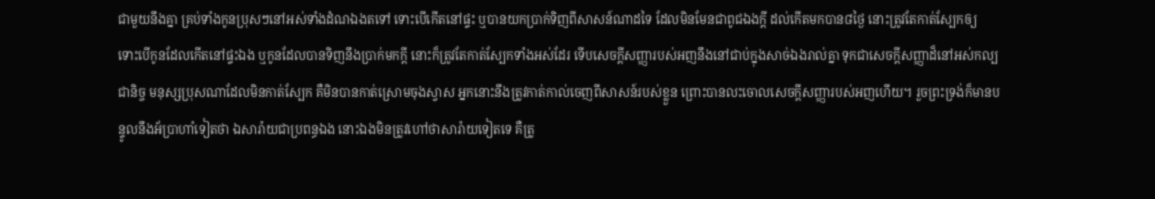ជាមួយនឹងគ្នា គ្រប់ទាំងកូនប្រុសៗនៅអស់ទាំងដំណឯងតទៅ ទោះបើកើតនៅផ្ទះ ឬបានយកប្រាក់ទិញពីសាសន៍ណាដទៃ ដែលមិនមែនជាពូជឯងក្តី ដល់កើតមកបាន៨ថ្ងៃ នោះត្រូវតែកាត់ស្បែកឲ្យ ទោះបើកូនដែលកើតនៅផ្ទះឯង ឬកូនដែលបានទិញនឹងប្រាក់មកក្តី នោះក៏ត្រូវតែកាត់ស្បែកទាំងអស់ដែរ ទើបសេចក្ដីសញ្ញារបស់អញនឹងនៅជាប់ក្នុងសាច់ឯងរាល់គ្នា ទុកជាសេចក្ដីសញ្ញាដ៏នៅអស់កល្បជានិច្ច មនុស្សប្រុសណាដែលមិនកាត់ស្បែក គឺមិនបានកាត់ស្រោមចុងស្វាស អ្នកនោះនឹងត្រូវកាត់កាល់ចេញពីសាសន៍របស់ខ្លួន ព្រោះបានលះចោលសេចក្ដីសញ្ញារបស់អញហើយ។ រួចព្រះទ្រង់ក៏មានបន្ទូលនឹងអ័ប្រាហាំទៀតថា ឯសារ៉ាយជាប្រពន្ធឯង នោះឯងមិនត្រូវហៅថាសារ៉ាយទៀតទេ គឺត្រូ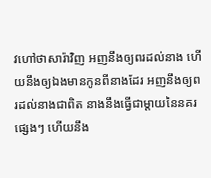វហៅថាសារ៉ាវិញ អញនឹងឲ្យពរដល់នាង ហើយនឹងឲ្យឯងមានកូនពីនាងដែរ អញនឹងឲ្យពរដល់នាងជាពិត នាងនឹងធ្វើជាម្តាយនៃនគរផ្សេងៗ ហើយនឹង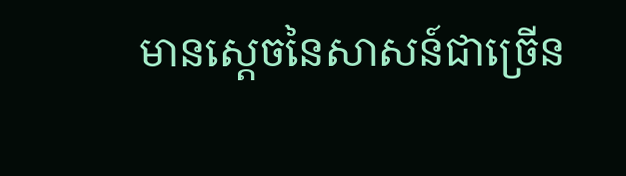មានស្តេចនៃសាសន៍ជាច្រើន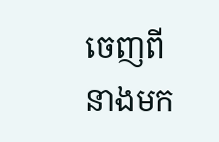ចេញពីនាងមក